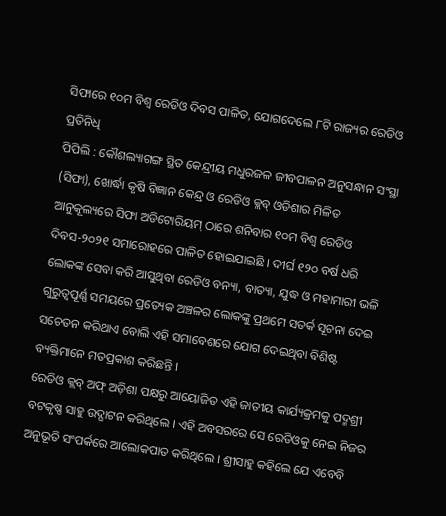ସିଫାରେ ୧୦ମ ବିଶ୍ୱ ରେଡିଓ ଦିବସ ପାଳିତ, ଯୋଗଦେଲେ ୮ଟି ରାଜ୍ୟର ରେଡିଓ ପ୍ରତିନିଧି
ପିପିଲି : କୌଶଲ୍ୟାଗଙ୍ଗ ସ୍ଥିତ କେନ୍ଦ୍ରୀୟ ମଧୁରଜଳ ଜୀବପାଳନ ଅନୁସନ୍ଧାନ ସଂସ୍ଥା (ସିଫା), ଖୋର୍ଦ୍ଧା କୃଷି ବିଜ୍ଞାନ କେନ୍ଦ୍ର ଓ ରେଡିଓ କ୍ଲବ୍ ଓଡିଶାର ମିଳିତ ଆନୁକୂଲ୍ୟରେ ସିଫା ଅଡିଟୋରିୟମ୍ ଠାରେ ଶନିବାର ୧୦ମ ବିଶ୍ୱ ରେଡିଓ ଦିବସ-୨୦୨୧ ସମାରୋହରେ ପାଳିତ ହୋଇଯାଇଛି । ଦୀର୍ଘ ୧୨୦ ବର୍ଷ ଧରି ଲୋକଙ୍କ ସେବା କରି ଆସୁଥିବା ରେଡିଓ ବନ୍ୟା, ବାତ୍ୟା, ଯୁଦ୍ଧ ଓ ମହାମାରୀ ଭଳି ଗୁରୁତ୍ୱପୂର୍ଣ୍ଣ ସମୟରେ ପ୍ରତ୍ୟେକ ଅଞ୍ଚଳର ଲୋକଙ୍କୁ ପ୍ରଥମେ ସତର୍କ ସୂଚନା ଦେଇ ସଚେତନ କରିଥାଏ ବୋଲି ଏହି ସମାବେଶରେ ଯୋଗ ଦେଇଥିବା ବିଶିଷ୍ଟ ବ୍ୟକ୍ତିମାନେ ମତପ୍ରକାଶ କରିଛନ୍ତି ।
ରେଡିଓ କ୍ଲବ୍ ଅଫ୍ ଅଡ଼ିଶା ପକ୍ଷରୁ ଆୟୋଜିତ ଏହି ଜାତୀୟ କାର୍ଯ୍ୟକ୍ରମକୁ ପଦ୍ମଶ୍ରୀ ବଟକୃଷ୍ଣ ସାହୁ ଉଦ୍ଘାଟନ କରିଥିଲେ । ଏହି ଅବସରରେ ସେ ରେଡିଓକୁ ନେଇ ନିଜର ଅନୁଭୂତି ସଂପର୍କରେ ଆଲୋକପାତ କରିଥିଲେ । ଶ୍ରୀସାହୁ କହିଲେ ଯେ ଏବେବି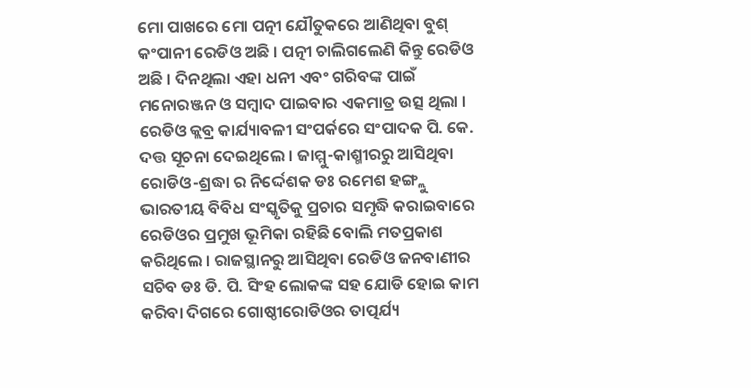ମୋ ପାଖରେ ମୋ ପତ୍ନୀ ଯୌତୁକରେ ଆଣିଥିବା ବୁଶ୍ କଂପାନୀ ରେଡିଓ ଅଛି । ପତ୍ନୀ ଚାଲିଗଲେଣି କିନ୍ତୁ ରେଡିଓ ଅଛି । ଦିନଥିଲା ଏହା ଧନୀ ଏବଂ ଗରିବଙ୍କ ପାଇଁ ମନୋରଞ୍ଜନ ଓ ସମ୍ବାଦ ପାଇବାର ଏକମାତ୍ର ଉତ୍ସ ଥିଲା । ରେଡିଓ କ୍ଲବ୍ର କାର୍ଯ୍ୟାବଳୀ ସଂପର୍କରେ ସଂପାଦକ ପି. କେ. ଦତ୍ତ ସୂଚନା ଦେଇଥିଲେ । ଜାମ୍ମୁ-କାଶ୍ମୀରରୁ ଆସିଥିବା ରୋଡିଓ-ଶ୍ରଦ୍ଧା ର ନିର୍ଦ୍ଦେଶକ ଡଃ ରମେଶ ହଙ୍ଗ୍ଲୁ ଭାରତୀୟ ବିବିଧ ସଂସ୍କୃତିକୁ ପ୍ରଚାର ସମୃଦ୍ଧି କରାଇବାରେ ରେଡିଓର ପ୍ରମୁଖ ଭୂମିକା ରହିଛି ବୋଲି ମତପ୍ରକାଶ କରିଥିଲେ । ରାଜସ୍ଥାନରୁ ଆସିଥିବା ରେଡିଓ ଜନବାଣୀର ସଚିବ ଡଃ ଡି. ପି. ସିଂହ ଲୋକଙ୍କ ସହ ଯୋଡି ହୋଇ କାମ କରିବା ଦିଗରେ ଗୋଷ୍ଠୀରୋଡିଓର ତାତ୍ପର୍ଯ୍ୟ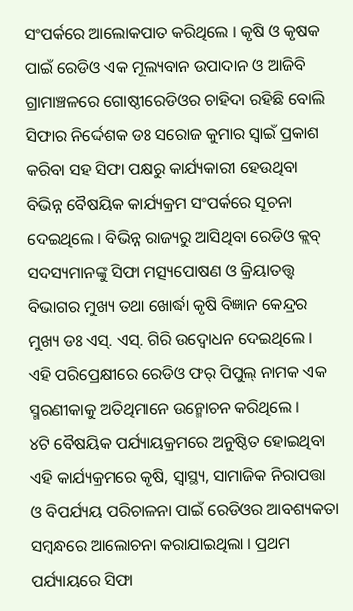ସଂପର୍କରେ ଆଲୋକପାତ କରିଥିଲେ । କୃଷି ଓ କୃଷକ ପାଇଁ ରେଡିଓ ଏକ ମୂଲ୍ୟବାନ ଉପାଦାନ ଓ ଆଜିବି ଗ୍ରାମାଞ୍ଚଳରେ ଗୋଷ୍ଠୀରେଡିଓର ଚାହିଦା ରହିଛି ବୋଲି ସିଫାର ନିର୍ଦ୍ଦେଶକ ଡଃ ସରୋଜ କୁମାର ସ୍ୱାଇଁ ପ୍ରକାଶ କରିବା ସହ ସିଫା ପକ୍ଷରୁ କାର୍ଯ୍ୟକାରୀ ହେଉଥିବା ବିଭିନ୍ନ ବୈଷୟିକ କାର୍ଯ୍ୟକ୍ରମ ସଂପର୍କରେ ସୂଚନା ଦେଇଥିଲେ । ବିଭିନ୍ନ ରାଜ୍ୟରୁ ଆସିଥିବା ରେଡିଓ କ୍ଲବ୍ ସଦସ୍ୟମାନଙ୍କୁ ସିଫା ମତ୍ସ୍ୟପୋଷଣ ଓ କ୍ରିୟାତତ୍ତ୍ବ ବିଭାଗର ମୁଖ୍ୟ ତଥା ଖୋର୍ଦ୍ଧା କୃଷି ବିଜ୍ଞାନ କେନ୍ଦ୍ରର ମୁଖ୍ୟ ଡଃ ଏସ୍. ଏସ୍. ଗିରି ଉଦ୍ବୋଧନ ଦେଇଥିଲେ । ଏହି ପରିପ୍ରେକ୍ଷୀରେ ରେଡିଓ ଫର୍ ପିପୁଲ୍ ନାମକ ଏକ ସ୍ମରଣୀକାକୁ ଅତିଥିମାନେ ଉନ୍ମୋଚନ କରିଥିଲେ ।
୪ଟି ବୈଷୟିକ ପର୍ଯ୍ୟାୟକ୍ରମରେ ଅନୁଷ୍ଠିତ ହୋଇଥିବା ଏହି କାର୍ଯ୍ୟକ୍ରମରେ କୃଷି, ସ୍ୱାସ୍ଥ୍ୟ, ସାମାଜିକ ନିରାପତ୍ତା ଓ ବିପର୍ଯ୍ୟୟ ପରିଚାଳନା ପାଇଁ ରେଡିଓର ଆବଶ୍ୟକତା ସମ୍ବନ୍ଧରେ ଆଲୋଚନା କରାଯାଇଥିଲା । ପ୍ରଥମ ପର୍ଯ୍ୟାୟରେ ସିଫା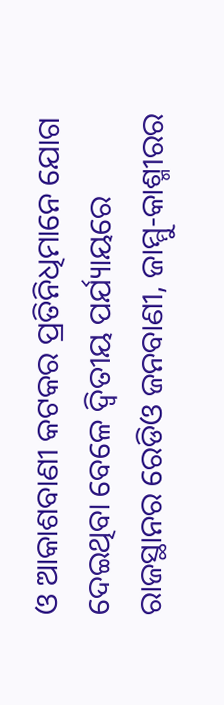ଓ ଆକାଶବାଣୀ କଟକର ପ୍ରତିନିଧିମାନେ ଯୋଗ ଦେଇଥିବା ବେଳେ ଦ୍ୱିତୀୟ ପର୍ଯ୍ୟାୟରେ ରାଜସ୍ଥାନର ରେଡିଓ ଜନବାଣୀ, ଜାମ୍ମୁ-କାଶ୍ମୀରର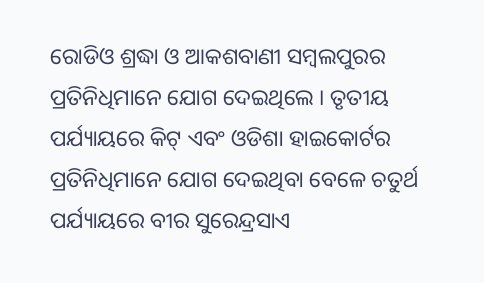ରୋଡିଓ ଶ୍ରଦ୍ଧା ଓ ଆକଶବାଣୀ ସମ୍ବଲପୁରର ପ୍ରତିନିଧିମାନେ ଯୋଗ ଦେଇଥିଲେ । ତୃତୀୟ ପର୍ଯ୍ୟାୟରେ କିଟ୍ ଏବଂ ଓଡିଶା ହାଇକୋର୍ଟର ପ୍ରତିନିଧିମାନେ ଯୋଗ ଦେଇଥିବା ବେଳେ ଚତୁର୍ଥ ପର୍ଯ୍ୟାୟରେ ବୀର ସୁରେନ୍ଦ୍ରସାଏ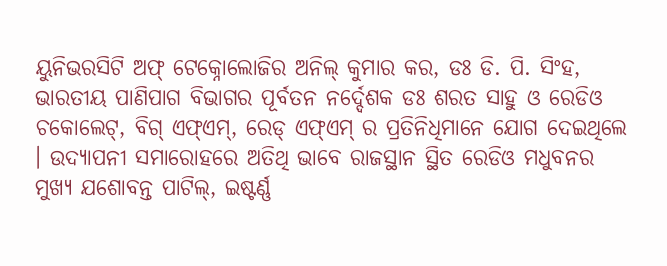ୟୁନିଭରସିଟି ଅଫ୍ ଟେକ୍ନୋଲୋଜିର ଅନିଲ୍ କୁମାର କର, ଡଃ ଡି. ପି. ସିଂହ, ଭାରତୀୟ ପାଣିପାଗ ବିଭାଗର ପୂର୍ବତନ ନର୍ଦ୍ଦେଶକ ଡଃ ଶରତ ସାହୁ ଓ ରେଡିଓ ଚକୋଲେଟ୍, ବିଗ୍ ଏଫ୍ଏମ୍, ରେଡ୍ ଏଫ୍ଏମ୍ ର ପ୍ରତିନିଧିମାନେ ଯୋଗ ଦେଇଥିଲେ । ଉଦ୍ୟାପନୀ ସମାରୋହରେ ଅତିଥି ଭାବେ ରାଜସ୍ଥାନ ସ୍ଥିତ ରେଡିଓ ମଧୁବନର ମୁଖ୍ୟ ଯଶୋବନ୍ତ ପାଟିଲ୍, ଇଷ୍ଟର୍ଣ୍ଣ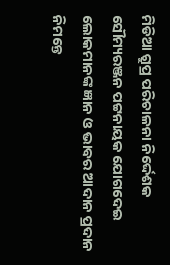ମିଡିଆ ଗ୍ରୁପ୍ର ପରିଚାଳନା ନିର୍ଦ୍ଦେଶକ ସୌମ୍ୟରଞ୍ଜନ ପଟ୍ଟନାୟକ ଯୋଗଦେଇ ଲୋକମାନଙ୍କ ଜ୍ଞାନ ଓ ଭାବର ଆଦାନ ପ୍ରଦାନ ନିମନ୍ତେ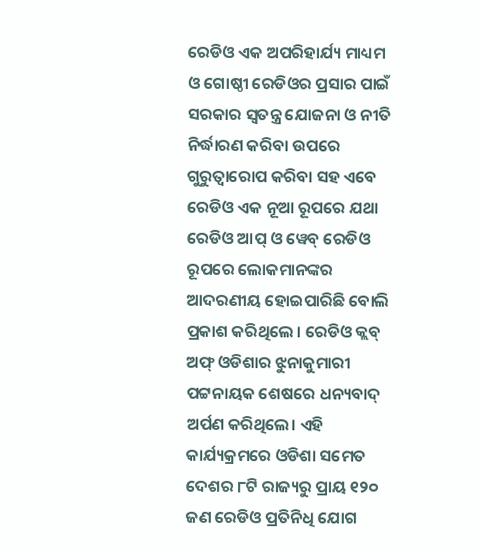ରେଡିଓ ଏକ ଅପରିହାର୍ଯ୍ୟ ମାଧ୍ୟମ ଓ ଗୋଷ୍ଠୀ ରେଡିଓର ପ୍ରସାର ପାଇଁ ସରକାର ସ୍ୱତନ୍ତ୍ର ଯୋଜନା ଓ ନୀତି ନିର୍ଦ୍ଧାରଣ କରିବା ଉପରେ ଗୁରୁତ୍ୱାରୋପ କରିବା ସହ ଏବେ ରେଡିଓ ଏକ ନୂଆ ରୂପରେ ଯଥା ରେଡିଓ ଆପ୍ ଓ ୱେବ୍ ରେଡିଓ ରୂପରେ ଲୋକମାନଙ୍କର ଆଦରଣୀୟ ହୋଇପାରିଛି ବୋଲି ପ୍ରକାଶ କରିଥିଲେ । ରେଡିଓ କ୍ଲବ୍ ଅଫ୍ ଓଡିଶାର ଝୁନାକୁମାରୀ ପଟ୍ଟନାୟକ ଶେଷରେ ଧନ୍ୟବାଦ୍ ଅର୍ପଣ କରିଥିଲେ। ଏହି କାର୍ଯ୍ୟକ୍ରମରେ ଓଡିଶା ସମେତ ଦେଶର ୮ଟି ରାଜ୍ୟରୁ ପ୍ରାୟ ୧୨୦ ଜଣ ରେଡିଓ ପ୍ରତିନିଧି ଯୋଗ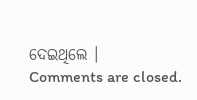ଦେଇଥିଲେ ।
Comments are closed.